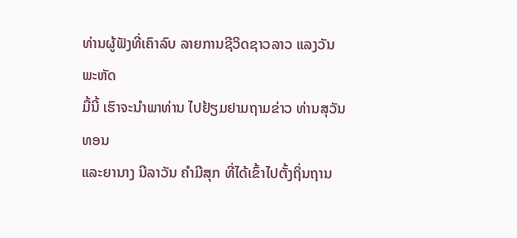ທ່ານຜູ້ຟັງທີ່ເຄົາລົບ ລາຍການຊີວິດຊາວລາວ ແລງວັນພະຫັດ
ມື້ນີ້ ເຮົາຈະນຳພາທ່ານ ໄປຢ້ຽມຢາມຖາມຂ່າວ ທ່ານສຸວັນທອນ
ແລະຍານາງ ນີລາວັນ ຄຳມີສຸກ ທີ່ໄດ້ເຂົ້າໄປຕັ້ງຖິ່ນຖານ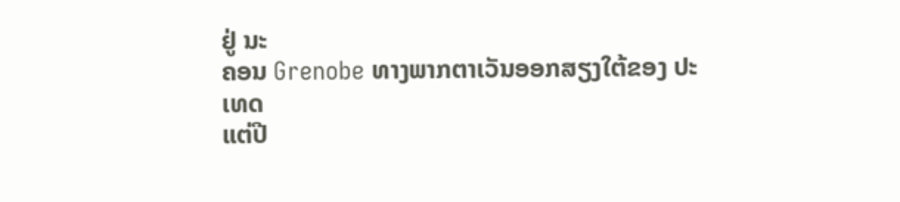ຢູ່ ນະ
ຄອນ Grenobe ທາງພາກຕາເວັນອອກສຽງໃຕ້ຂອງ ປະເທດ
ແຕ່ປີ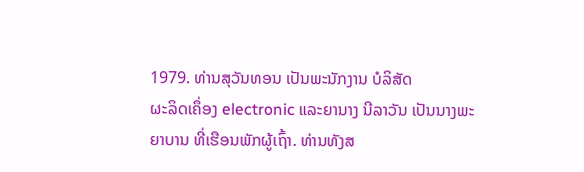1979. ທ່ານສຸວັນທອນ ເປັນພະນັກງານ ບໍລິສັດ
ຜະລິດເຄຶ່ອງ electronic ແລະຍານາງ ນີລາວັນ ເປັນນາງພະ
ຍາບານ ທີ່ເຮືອນພັກຜູ້ເຖົ້າ. ທ່ານທັງສ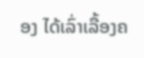ອງ ໄດ້ເລົ່າເລື້ອງຄ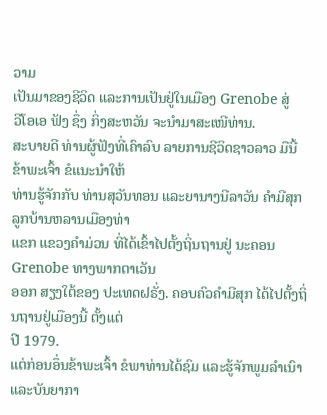ວາມ
ເປັນມາຂອງຊີວິດ ແລະການເປັນຢູ່ໃນເມືອງ Grenobe ສູ່
ວີໂອເອ ຟັງ ຊຶ່ງ ກິ່ງສະຫວັນ ຈະນຳມາສະເໜີທ່ານ.
ສະບາຍດີ ທ່ານຜູ້ຟັງທີ່ເຄົາລົບ ລາຍການຊີວິດຊາວລາວ ມືນີ້ ຂ້າພະເຈົ້າ ຂໍແນະນຳໃຫ້
ທ່ານຮູ້ຈັກກັບ ທ່ານສຸວັນທອນ ແລະຍານາງນີລາວັນ ຄຳມີສຸກ ລູກບ້ານຫລານເມືອງທ່າ
ແຂກ ແຂວງຄຳມ່ວນ ທີ່ໄດ້ເຂົ້າໄປຕັ້ງຖິ່ນຖານຢູ່ ນະຄອນ Grenobe ທາງພາກຕາເວັນ
ອອກ ສຽງໃຕ້ຂອງ ປະເທດຝຣັ່ງ. ຄອບຄົວຄຳມີສຸກ ໄດ້ໄປຕັ້ງຖິ່ນຖານຢູ່ເມືອງນີ້ ຕັ້ງແຕ່
ປີ 1979.
ແຕ່ກ່ອນອຶ່ນຂ້າພະເຈົ້າ ຂໍພາທ່ານໄດ້ຊົມ ແລະຮູ້ຈັກພູມລຳເນົາ ແລະບັນຍາກາ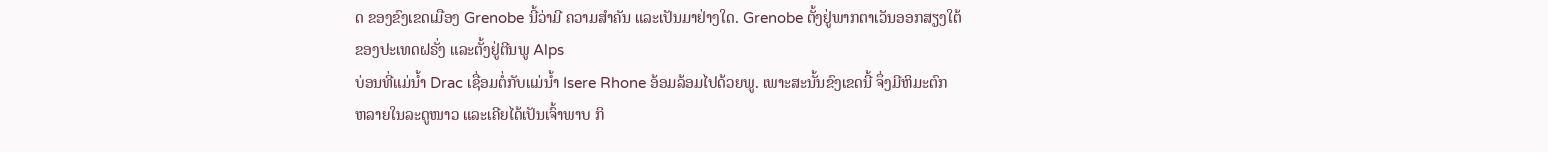ດ ຂອງຂົງເຂດເມືອງ Grenobe ນີ້ວ່າມີ ຄວາມສຳຄັນ ແລະເປັນມາຢ່າງໃດ. Grenobe ຕັ້ງຢູ່ພາກຕາເວັນອອກສຽງໃຕ້
ຂອງປະເທດຝຣັ່ງ ແລະຕັ້ງຢູ່ຕີນພູ Alps
ບ່ອນທີ່ແມ່ນໍ້າ Drac ເຊື່ອມຕໍ່ກັບແມ່ນໍ້າ Isere Rhone ອ້ອມລ້ອມໄປດ້ວຍພູ. ເພາະສະນັ້ນຂົງເຂດນີ້ ຈຶ່ງມີຫິມະຕົກ
ຫລາຍໃນລະດູໜາວ ແລະເຄີຍໄດ້ເປັນເຈົ້າພາບ ກິ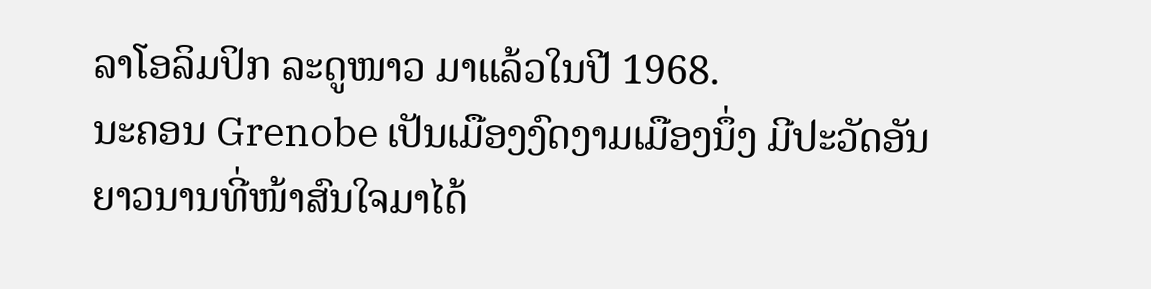ລາໂອລິມປິກ ລະດູໜາວ ມາແລ້ວໃນປີ 1968.
ນະຄອນ Grenobe ເປັນເມືອງງົດງາມເມືອງນຶ່ງ ມີປະວັດອັນ
ຍາວນານທີ່ໜ້າສົນໃຈມາໄດ້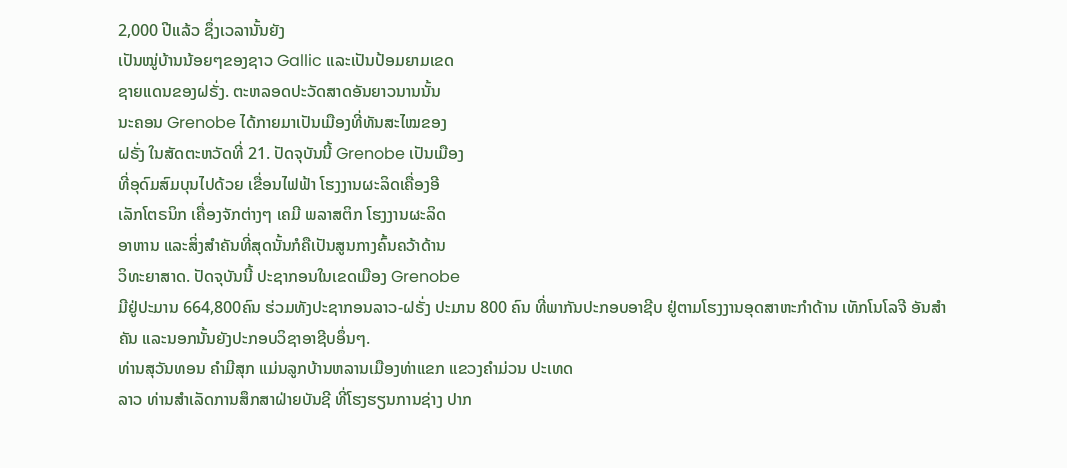2,000 ປີແລ້ວ ຊຶ່ງເວລານັ້ນຍັງ
ເປັນໝູ່ບ້ານນ້ອຍໆຂອງຊາວ Gallic ແລະເປັນປ້ອມຍາມເຂດ
ຊາຍແດນຂອງຝຣັ່ງ. ຕະຫລອດປະວັດສາດອັນຍາວນານນັ້ນ
ນະຄອນ Grenobe ໄດ້ກາຍມາເປັນເມືອງທີ່ທັນສະໄໝຂອງ
ຝຣັ່ງ ໃນສັດຕະຫວັດທີ່ 21. ປັດຈຸບັນນີ້ Grenobe ເປັນເມືອງ
ທີ່ອຸດົມສົມບຸນໄປດ້ວຍ ເຂື່ອນໄຟຟ້າ ໂຮງງານຜະລິດເຄື່ອງອີ
ເລັກໂຕຣນິກ ເຄື່ອງຈັກຕ່າງໆ ເຄມີ ພລາສຕິກ ໂຮງງານຜະລິດ
ອາຫານ ແລະສິ່ງສຳຄັນທີ່ສຸດນັ້ນກໍຄືເປັນສູນກາງຄົ້ນຄວ້າດ້ານ
ວິທະຍາສາດ. ປັດຈຸບັນນີ້ ປະຊາກອນໃນເຂດເມືອງ Grenobe
ມີຢູ່ປະມານ 664,800ຄົນ ຮ່ວມທັງປະຊາກອນລາວ-ຝຣັ່ງ ປະມານ 800 ຄົນ ທີ່ພາກັນປະກອບອາຊີບ ຢູ່ຕາມໂຮງງານອຸດສາຫະກຳດ້ານ ເທັກໂນໂລຈີ ອັນສຳຄັນ ແລະນອກນັ້ນຍັງປະກອບວິຊາອາຊີບອຶ່ນໆ.
ທ່ານສຸວັນທອນ ຄຳມີສຸກ ແມ່ນລູກບ້ານຫລານເມືອງທ່າແຂກ ແຂວງຄຳມ່ວນ ປະເທດ
ລາວ ທ່ານສຳເລັດການສຶກສາຝ່າຍບັນຊີ ທີ່ໂຮງຮຽນການຊ່າງ ປາກ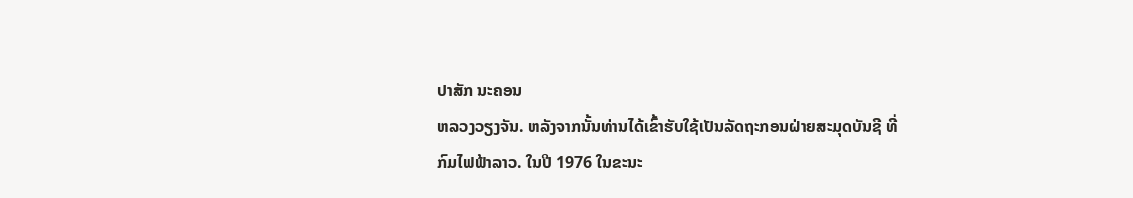ປາສັກ ນະຄອນ
ຫລວງວຽງຈັນ. ຫລັງຈາກນັ້ນທ່ານໄດ້ເຂົ້າຮັບໃຊ້ເປັນລັດຖະກອນຝ່າຍສະມຸດບັນຊີ ທີ່
ກົມໄຟຟ້າລາວ. ໃນປີ 1976 ໃນຂະນະ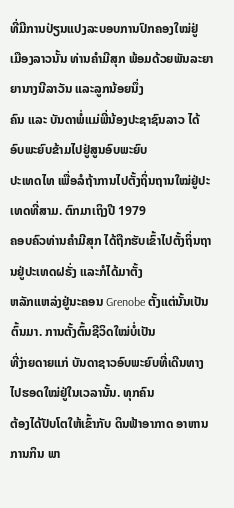ທີ່ມີການປ່ຽນແປງລະບອບການປົກຄອງໃໝ່ຢູ່
ເມືອງລາວນັ້ນ ທ່ານຄຳມີສຸກ ພ້ອມດ້ວຍພັນລະຍາ ຍານາງນີລາວັນ ແລະລູກນ້ອຍນຶ່ງ
ຄົນ ແລະ ບັນດາພໍ່ແມ່ພີ່ນ້ອງປະຊາຊົນລາວ ໄດ້ອົບພະຍົບຂ້າມໄປຢູ່ສູນອົບພະຍົບ
ປະເທດໄທ ເພື່ອລໍຖ້າການໄປຕັ້ງຖິ່ນຖານໃໝ່ຢູ່ປະເທດທີ່ສາມ. ຕົກມາເຖິງປີ 1979
ຄອບຄົວທ່ານຄຳມີສຸກ ໄດ້ຖືກຮັບເຂົ້າໄປຕັ້ງຖິ່ນຖານຢູ່ປະເທດຝຣັ່ງ ແລະກໍໄດ້ມາຕັ້ງ
ຫລັກແຫລ່ງຢູ່ນະຄອນ Grenobe ຕັ້ງແຕ່ນັ້ນເປັນຕົ້ນມາ. ການຕັ້ງຕົ້ນຊີວິດໃໝ່ບໍ່ເປັນ
ທີ່ງ່າຍດາຍແກ່ ບັນດາຊາວອົບພະຍົບທີ່ເດີນທາງໄປຮອດໃໝ່ຢູ່ໃນເວລານັ້ນ. ທຸກຄົນ
ຕ້ອງໄດ້ປັບໂຕໃຫ້ເຂົ້າກັບ ດິນຟ້າອາກາດ ອາຫານການກິນ ພາ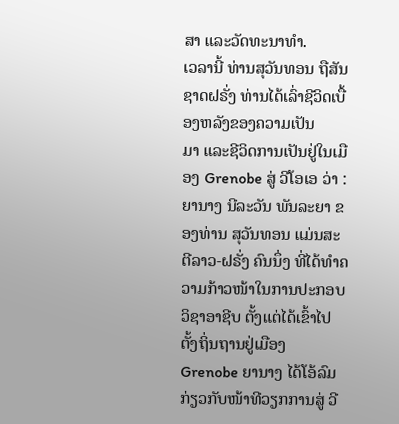ສາ ແລະວັດທະນາທຳ.
ເວລານີ້ ທ່ານສຸວັນທອນ ຖືສັນຊາດຝຣັ່ງ ທ່ານໄດ້ເລົ່າຊີວິດເບື້ອງຫລັງຂອງຄວາມເປັນ
ມາ ແລະຊີວິດການເປັນຢູ່ໃນເມືອງ Grenobe ສູ່ ວີໂອເອ ວ່າ :
ຍານາງ ນີລະວັນ ພັນລະຍາ ຂອງທ່ານ ສຸວັນທອນ ແມ່ນສະຕີລາວ-ຝຣັ່ງ ຄົນນຶ່ງ ທີ່ໄດ້ທຳຄວາມກ້າວໜ້າໃນການປະກອບວິຊາອາຊີບ ຕັ້ງແຕ່ໄດ້ເຂົ້າໄປຕັ້ງຖິ່ນຖານຢູ່ເມືອງ Grenobe ຍານາງ ໄດ້ໂອ້ລົມກ່ຽວກັບໜ້າທີວຽກການສູ່ ວີ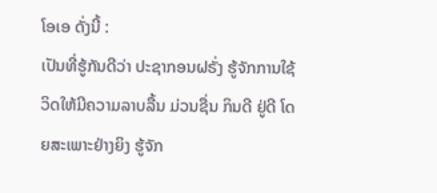ໂອເອ ດັ່ງນີ້ :
ເປັນທີ່ຮູ້ກັນດີວ່າ ປະຊາກອນຝຣັ່ງ ຮູ້ຈັກການໃຊ້ວິດໃຫ້ມີຄວາມລາບລື້ນ ມ່ວນຊື່ນ ກິນດີ ຢູ່ດີ ໂດຍສະເພາະຢ່າງຍິງ ຮູ້ຈັກ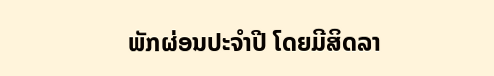ພັກຜ່ອນປະຈຳປີ ໂດຍມີສິດລາ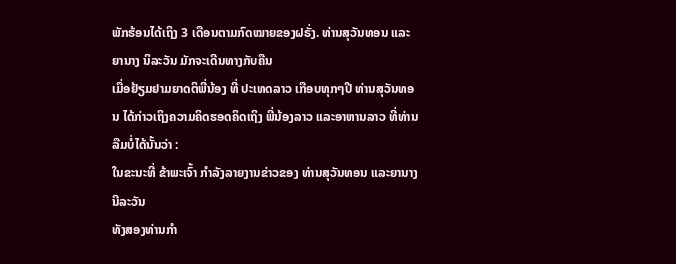ພັກຮ້ອນໄດ້ເຖິງ 3 ເດືອນຕາມກົດໝາຍຂອງຝຣັ່ງ. ທ່ານສຸວັນທອນ ແລະຍານາງ ນິລະວັນ ມັກຈະເດີນທາງກັບຄືນ
ເມື່ອຢ້ຽມຢາມຍາດຕິພີ່ນ້ອງ ທີ່ ປະເທດລາວ ເກືອບທຸກໆປີ ທ່ານສຸວັນທອນ ໄດ້ກ່າວເຖິງຄວາມຄິດຮອດຄິດເຖິງ ພີ່ນ້ອງລາວ ແລະອາຫານລາວ ທີ່ທ່ານລືມບໍ່ໄດ້ນັ້ນວ່າ :
ໃນຂະນະທີ່ ຂ້າພະເຈົ້າ ກຳລັງລາຍງານຂ່າວຂອງ ທ່ານສຸວັນທອນ ແລະຍານາງ ນີລະວັນ
ທັງສອງທ່ານກຳ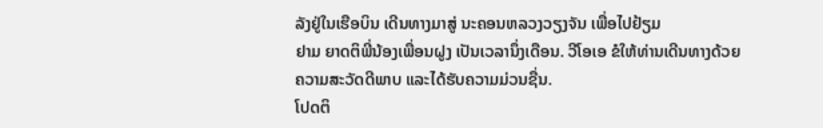ລັງຢູ່ໃນເຮືອບິນ ເດີນທາງມາສູ່ ນະຄອນຫລວງວຽງຈັນ ເພື່ອໄປຢ້ຽມ
ຢາມ ຍາດຕິພີ່ນ້ອງເພື່ອນຝູງ ເປັນເວລານຶ່ງເດືອນ. ວີໂອເອ ຂໍໃຫ້ທ່ານເດີນທາງດ້ວຍ
ຄວາມສະວັດດີພາບ ແລະໄດ້ຮັບຄວາມມ່ວນຊື່ນ.
ໂປດຕິ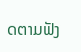ດຕາມຟັງ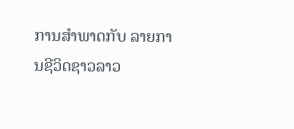ການສຳພາດກັບ ລາຍການຊີວິດຊາວລາວ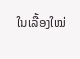ໃນເລື້ອງໃໝ່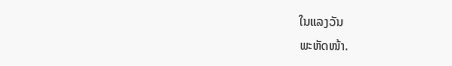ໃນແລງວັນ
ພະຫັດໜ້າ.